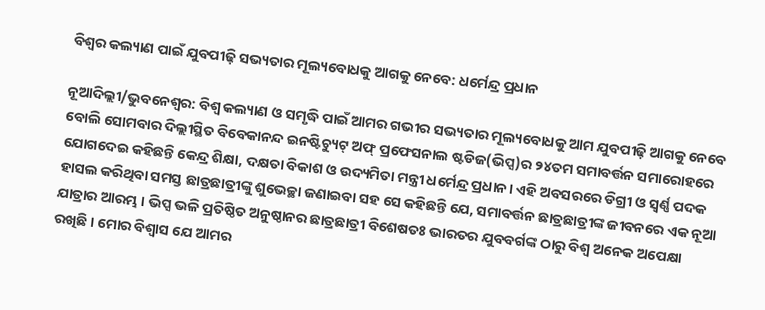ବିଶ୍ଵର କଲ୍ୟାଣ ପାଇଁ ଯୁବପୀଢ଼ି ସଭ୍ୟତାର ମୂଲ୍ୟବୋଧକୁ ଆଗକୁ ନେବେ: ଧର୍ମେନ୍ଦ୍ର ପ୍ରଧାନ

ନୂଆଦିଲ୍ଲୀ/ଭୁବନେଶ୍ୱର: ବିଶ୍ଵ କଲ୍ୟାଣ ଓ ସମୃଦ୍ଧି ପାଇଁ ଆମର ଗଭୀର ସଭ୍ୟତାର ମୂଲ୍ୟବୋଧକୁ ଆମ ଯୁବପୀଢ଼ି ଆଗକୁ ନେବେ ବୋଲି ସୋମବାର ଦିଲ୍ଲୀସ୍ଥିତ ବିବେକାନନ୍ଦ ଇନଷ୍ଟିଚ୍ୟୁଟ୍ ଅଫ୍ ପ୍ରଫେସନାଲ ଷ୍ଟଡିଜ(ଭିପ୍ସ)ର ୨୪ତମ ସମାବର୍ତ୍ତନ ସମାରୋହରେ ଯୋଗଦେଇ କହିଛନ୍ତି କେନ୍ଦ୍ର ଶିକ୍ଷା, ଦକ୍ଷତା ବିକାଶ ଓ ଉଦ୍ୟମିତା ମନ୍ତ୍ରୀ ଧର୍ମେନ୍ଦ୍ର ପ୍ରଧାନ। ଏହି ଅବସରରେ ଡିଗ୍ରୀ ଓ ସ୍ୱର୍ଣ୍ଣ ପଦକ ହାସଲ କରିଥିବା ସମସ୍ତ ଛାତ୍ରଛାତ୍ରୀଙ୍କୁ ଶୁଭେଚ୍ଛା ଜଣାଇବା ସହ ସେ କହିଛନ୍ତି ଯେ, ସମାବର୍ତ୍ତନ ଛାତ୍ରଛାତ୍ରୀଙ୍କ ଜୀବନରେ ଏକ ନୂଆ ଯାତ୍ରାର ଆରମ୍ଭ । ଭିପ୍ସ ଭଳି ପ୍ରତିଷ୍ଠିତ ଅନୁଷ୍ଠାନର ଛାତ୍ରଛାତ୍ରୀ ବିଶେଷତଃ ଭାରତର ଯୁବବର୍ଗଙ୍କ ଠାରୁ ବିଶ୍ୱ ଅନେକ ଅପେକ୍ଷା ରଖିଛି । ମୋର ବିଶ୍ୱାସ ଯେ ଆମର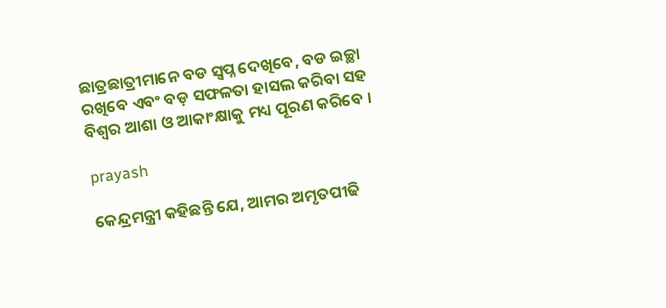ଛାତ୍ରଛାତ୍ରୀମାନେ ବଡ ସ୍ୱପ୍ନ ଦେଖିବେ, ବଡ ଇଚ୍ଛା ରଖିବେ ଏବଂ ବଡ଼ ସଫଳତା ହାସଲ କରିବା ସହ ବିଶ୍ୱର ଆଶା ଓ ଆକାଂକ୍ଷାକୁ ମଧ୍ୟ ପୂରଣ କରିବେ ।

prayash

କେନ୍ଦ୍ରମନ୍ତ୍ରୀ କହିଛନ୍ତି ଯେ, ଆମର ଅମୃତପୀଢି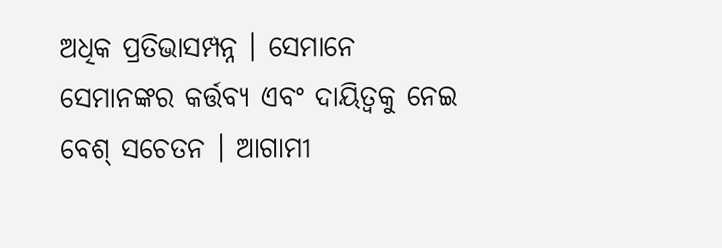ଅଧିକ ପ୍ରତିଭାସମ୍ପନ୍ନ । ସେମାନେ ସେମାନଙ୍କର କର୍ତ୍ତବ୍ୟ ଏବଂ ଦାୟିତ୍ୱକୁ ନେଇ ବେଶ୍ ସଚେତନ । ଆଗାମୀ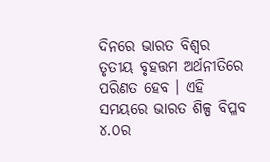ଦିନରେ ଭାରତ ବିଶ୍ୱର ତୃତୀୟ ବୃହତ୍ତମ ଅର୍ଥନୀତିରେ ପରିଣତ ହେବ । ଏହି ସମୟରେ ଭାରତ ଶିଳ୍ପ ବିପ୍ଳବ ୪.୦ର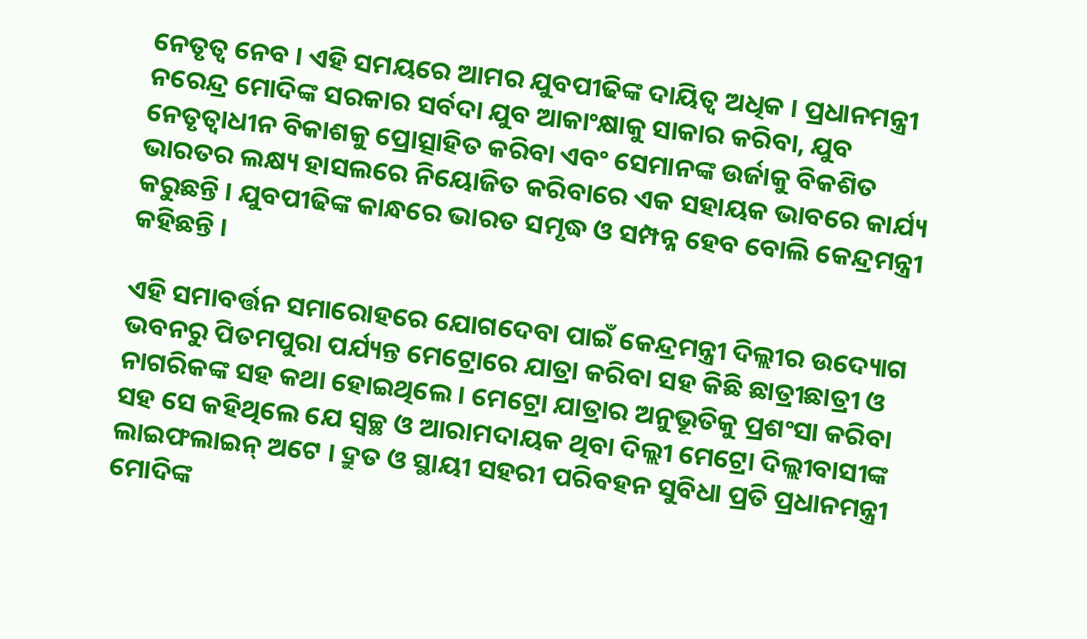ନେତୃତ୍ୱ ନେବ । ଏହି ସମୟରେ ଆମର ଯୁବପୀଢିଙ୍କ ଦାୟିତ୍ୱ ଅଧିକ । ପ୍ରଧାନମନ୍ତ୍ରୀ ନରେନ୍ଦ୍ର ମୋଦିଙ୍କ ସରକାର ସର୍ବଦା ଯୁବ ଆକାଂକ୍ଷାକୁ ସାକାର କରିବା, ଯୁବ ନେତୃତ୍ୱାଧୀନ ବିକାଶକୁ ପ୍ରୋତ୍ସାହିତ କରିବା ଏବଂ ସେମାନଙ୍କ ଉର୍ଜାକୁ ବିକଶିତ ଭାରତର ଲକ୍ଷ୍ୟ ହାସଲରେ ନିୟୋଜିତ କରିବାରେ ଏକ ସହାୟକ ଭାବରେ କାର୍ଯ୍ୟ କରୁଛନ୍ତି । ଯୁବପୀଢିଙ୍କ କାନ୍ଧରେ ଭାରତ ସମୃଦ୍ଧ ଓ ସମ୍ପନ୍ନ ହେବ ବୋଲି କେନ୍ଦ୍ରମନ୍ତ୍ରୀ କହିଛନ୍ତି ।

ଏହି ସମାବର୍ତ୍ତନ ସମାରୋହରେ ଯୋଗଦେବା ପାଇଁ କେନ୍ଦ୍ରମନ୍ତ୍ରୀ ଦିଲ୍ଲୀର ଉଦ୍ୟୋଗ ଭବନରୁ ପିତମପୁରା ପର୍ଯ୍ୟନ୍ତ ମେଟ୍ରୋରେ ଯାତ୍ରା କରିବା ସହ କିଛି ଛାତ୍ରୀଛାତ୍ରୀ ଓ ନାଗରିକଙ୍କ ସହ କଥା ହୋଇଥିଲେ । ମେଟ୍ରୋ ଯାତ୍ରାର ଅନୁଭୂତିକୁ ପ୍ରଶଂସା କରିବା ସହ ସେ କହିଥିଲେ ଯେ ସ୍ୱଚ୍ଛ ଓ ଆରାମଦାୟକ ଥିବା ଦିଲ୍ଲୀ ମେଟ୍ରୋ ଦିଲ୍ଲୀବାସୀଙ୍କ ଲାଇଫଲାଇନ୍ ଅଟେ । ଦ୍ରୁତ ଓ ସ୍ଥାୟୀ ସହରୀ ପରିବହନ ସୁବିଧା ପ୍ରତି ପ୍ରଧାନମନ୍ତ୍ରୀ ମୋଦିଙ୍କ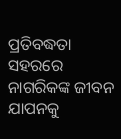ପ୍ରତିବଦ୍ଧତା ସହରରେ ନାଗରିକଙ୍କ ଜୀବନ ଯାପନକୁ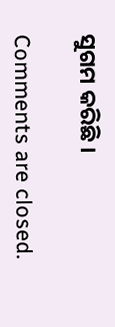ସୁଗମ କରିଛି ।

Comments are closed.